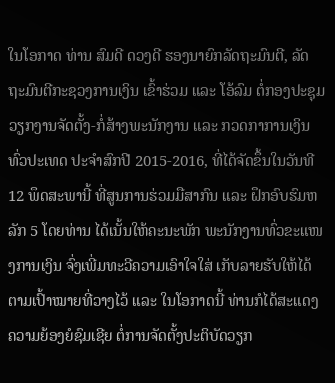ໃນໂອກາດ ທ່ານ ສົມດີ ດວງດີ ຮອງນາຍົກລັດຖະມົນຕີ, ລັດຖະມົນຕີກະຊວງການເງິນ ເຂົ້າຮ່ວມ ແລະ ໂອ້ລົມ ຕໍ່ກອງປະຊຸມວຽກງານຈັດຕັ້ງ-ກໍ່ສ້າງພະນັກງານ ແລະ ກວດກາການເງິນທົ່ວປະເທດ ປະຈໍາສົກປີ 2015-2016, ທີ່ໄດ້ຈັດຂຶ້ນໃນວັນທີ 12 ພຶດສະພານີ້ ທີ່ສູນການຮ່ວມມືສາກົນ ແລະ ຝຶກອົບຮົມຫລັກ 5 ໂດຍທ່ານ ໄດ້ເນັ້ນໃຫ້ຄະນະພັກ ພະນັກງານທົ່ວຂະແໜງການເງິນ ຈົ່ງເພີ່ມທະວີຄວາມເອົາໃຈໃສ່ ເກັບລາຍຮັບໃຫ້ໄດ້ຕາມເປົ້າໝາຍທີ່ວາງໄວ້ ແລະ ໃນໂອກາດນີ້ ທ່ານກໍໄດ້ສະແດງຄວາມຍ້ອງຍໍຊົມເຊີຍ ຕໍ່ການຈັດຕັ້ງປະຕິບັດວຽກ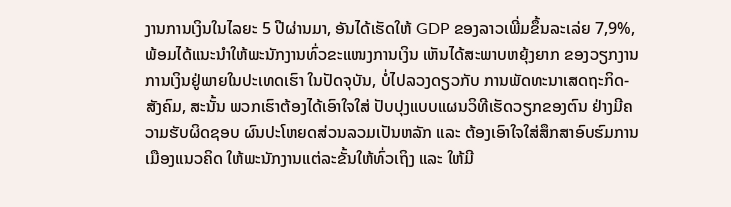ງານການເງິນໃນໄລຍະ 5 ປີຜ່ານມາ, ອັນໄດ້ເຮັດໃຫ້ GDP ຂອງລາວເພີ່ມຂຶ້ນລະເລ່ຍ 7,9%, ພ້ອມໄດ້ແນະນຳໃຫ້ພະນັກງານທົ່ວຂະແໜງການເງິນ ເຫັນໄດ້ສະພາບຫຍຸ້ງຍາກ ຂອງວຽກງານການເງິນຢູ່ພາຍໃນປະເທດເຮົາ ໃນປັດຈຸບັນ, ບໍ່ໄປລວງດຽວກັບ ການພັດທະນາເສດຖະກິດ-ສັງຄົມ, ສະນັ້ນ ພວກເຮົາຕ້ອງໄດ້ເອົາໃຈໃສ່ ປັບປຸງແບບແຜນວິທີເຮັດວຽກຂອງຕົນ ຢ່າງມີຄວາມຮັບຜິດຊອບ ຜົນປະໂຫຍດສ່ວນລວມເປັນຫລັກ ແລະ ຕ້ອງເອົາໃຈໃສ່ສຶກສາອົບຮົມການເມືອງແນວຄິດ ໃຫ້ພະນັກງານແຕ່ລະຂັ້ນໃຫ້ທົ່ວເຖິງ ແລະ ໃຫ້ມີ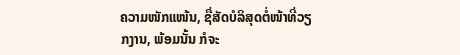ຄວາມໜັກແໜ້ນ, ຊື່ສັດບໍລິສຸດຕໍ່ໜ້າທີ່ວຽກງານ, ພ້ອມນັ້ນ ກໍຈະ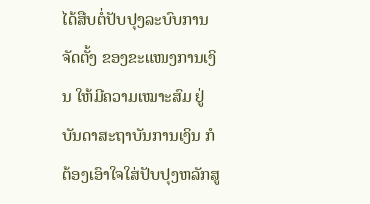ໄດ້ສືບຕໍ່ປັບປຸງລະບົບການຈັດຕັ້ງ ຂອງຂະແໜງການເງິນ ໃຫ້ມີຄວາມເໝາະສົມ ຢູ່ບັນດາສະຖາບັນການເງິນ ກໍຕ້ອງເອົາໃຈໃສ່ປັບປຸງຫລັກສູ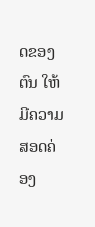ດຂອງຕົນ ໃຫ້ມີຄວາມສອດຄ່ອງ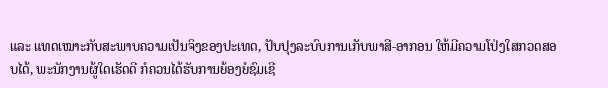ແລະ ແທດເໝາະກັບສະພາບຄວາມເປັນຈິງຂອງປະເທດ, ປັບປຸງລະບົບການເກັບພາສີ-ອາກອນ ໃຫ້ມີຄວາມໂປ່ງໃສກວດສອບໄດ້, ພະນັກງານຜູ້ໃດເຮັດດີ ກໍຄວນໄດ້ຮັບການຍ້ອງຍໍຊົມເຊີ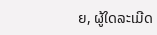ຍ, ຜູ້ໃດລະເມີດ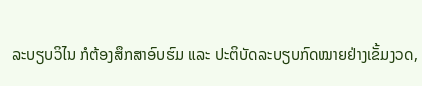ລະບຽບວິໄນ ກໍຕ້ອງສຶກສາອົບຮົມ ແລະ ປະຕິບັດລະບຽບກົດໝາຍຢ່າງເຂັ້ມງວດ,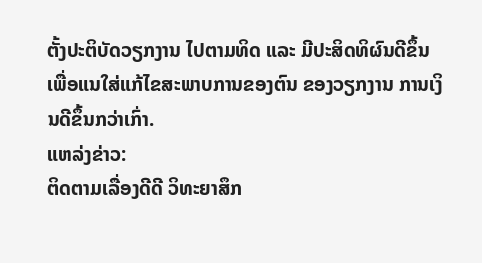ຕັ້ງປະຕິບັດວຽກງານ ໄປຕາມທິດ ແລະ ມີປະສິດທິຜົນດີຂຶ້ນ ເພື່ອແນໃສ່ແກ້ໄຂສະພາບການຂອງຕົນ ຂອງວຽກງານ ການເງິນດີຂຶ້ນກວ່າເກົ່າ.
ແຫລ່ງຂ່າວ:
ຕິດຕາມເລື່ອງດີດີ ວິທະຍາສຶກ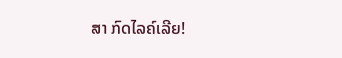ສາ ກົດໄລຄ໌ເລີຍ!